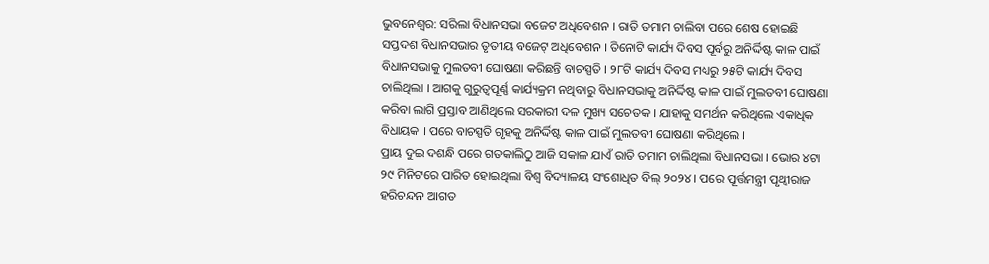ଭୁବନେଶ୍ବର: ସରିଲା ବିଧାନସଭା ବଜେଟ ଅଧିବେଶନ । ରାତି ତମାମ ଚାଲିବା ପରେ ଶେଷ ହୋଇଛି ସପ୍ତଦଶ ବିଧାନସଭାର ତୃତୀୟ ବଜେଟ୍ ଅଧିବେଶନ । ତିନୋଟି କାର୍ଯ୍ୟ ଦିବସ ପୂର୍ବରୁ ଅନିର୍ଦ୍ଦିଷ୍ଟ କାଳ ପାଇଁ ବିଧାନସଭାକୁ ମୁଲତବୀ ଘୋଷଣା କରିଛନ୍ତି ବାଚସ୍ପତି । ୨୮ଟି କାର୍ଯ୍ୟ ଦିବସ ମଧ୍ୟରୁ ୨୫ଟି କାର୍ଯ୍ୟ ଦିବସ ଚାଲିଥିଲା । ଆଗକୁ ଗୁରୁତ୍ୱପୂର୍ଣ୍ଣ କାର୍ଯ୍ୟକ୍ରମ ନଥିବାରୁ ବିଧାନସଭାକୁ ଅନିର୍ଦ୍ଦିଷ୍ଟ କାଳ ପାଇଁ ମୁଲତବୀ ଘୋଷଣା କରିବା ଲାଗି ପ୍ରସ୍ତାବ ଆଣିଥିଲେ ସରକାରୀ ଦଳ ମୁଖ୍ୟ ସଚେତକ । ଯାହାକୁ ସମର୍ଥନ କରିଥିଲେ ଏକାଧିକ ବିଧାୟକ । ପରେ ବାଚସ୍ପତି ଗୃହକୁ ଅନିର୍ଦ୍ଦିଷ୍ଟ କାଳ ପାଇଁ ମୁଲତବୀ ଘୋଷଣା କରିଥିଲେ ।
ପ୍ରାୟ ଦୁଇ ଦଶନ୍ଧି ପରେ ଗତକାଲିଠୁ ଆଜି ସକାଳ ଯାଏଁ ରାତି ତମାମ ଚାଲିଥିଲା ବିଧାନସଭା । ଭୋର ୪ଟା ୨୯ ମିନିଟରେ ପାରିତ ହୋଇଥିଲା ବିଶ୍ୱ ବିଦ୍ୟାଳୟ ସଂଶୋଧିତ ବିଲ୍ ୨୦୨୪ । ପରେ ପୂର୍ତ୍ତମନ୍ତ୍ରୀ ପୃଥ୍ୱୀରାଜ ହରିଚନ୍ଦନ ଆଗତ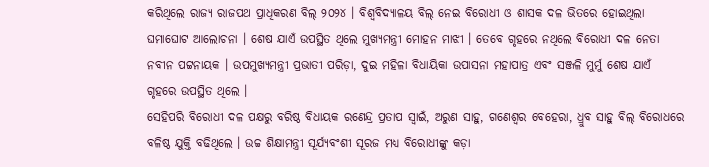କରିଥିଲେ ରାଜ୍ୟ ରାଜପଥ ପ୍ରାଧିକରଣ ବିଲ୍ ୨୦୨୪ । ବିଶ୍ୱବିଦ୍ୟାଳୟ ବିଲ୍ ନେଇ ବିରୋଧୀ ଓ ଶାସକ ଦଳ ଭିତରେ ହୋଇଥିଲା ଘମାଘୋଟ ଆଲୋଚନା । ଶେଷ ଯାଏଁ ଉପସ୍ଥିତ ଥିଲେ ମୁଖ୍ୟମନ୍ତ୍ରୀ ମୋହନ ମାଝୀ । ତେବେ ଗୃହରେ ନଥିଲେ ବିରୋଧୀ ଦଳ ନେତା ନବୀନ ପଟ୍ଟନାୟକ । ଉପମୁଖ୍ୟମନ୍ତ୍ରୀ ପ୍ରଭାତୀ ପରିଡ଼ା, ଦୁଇ ମହିଳା ବିଧାୟିକା ଉପାସନା ମହାପାତ୍ର ଏବଂ ସଞ୍ଜଳି ମୁର୍ମୁ ଶେଷ ଯାଏଁ ଗୃହରେ ଉପସ୍ଥିତ ଥିଲେ ।
ସେହିପରି ବିରୋଧୀ ଦଳ ପକ୍ଷରୁ ବରିଷ୍ଠ ବିଧାୟକ ରଣେନ୍ଦ୍ର ପ୍ରତାପ ସ୍ୱାଇଁ, ଅରୁଣ ସାହୁ, ଗଣେଶ୍ବର ବେହେରା, ଧ୍ରୁବ ସାହୁ ବିଲ୍ ବିରୋଧରେ ବଳିଷ୍ଠ ଯୁକ୍ତି ବଢିଥିଲେ । ଉଚ୍ଚ ଶିକ୍ଷାମନ୍ତ୍ରୀ ସୂର୍ଯ୍ୟବଂଶୀ ସୂରଜ ମଧ୍ୟ ବିରୋଧୀଙ୍କୁ କଡ଼ା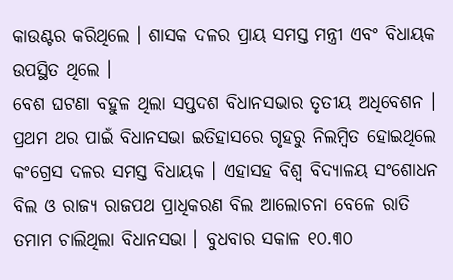କାଉଣ୍ଟର କରିଥିଲେ । ଶାସକ ଦଳର ପ୍ରାୟ ସମସ୍ତ ମନ୍ତ୍ରୀ ଏବଂ ବିଧାୟକ ଉପସ୍ଥିତ ଥିଲେ ।
ବେଶ ଘଟଣା ବହୁଳ ଥିଲା ସପ୍ତଦଶ ବିଧାନସଭାର ତୃତୀୟ ଅଧିବେଶନ । ପ୍ରଥମ ଥର ପାଇଁ ବିଧାନସଭା ଇତିହାସରେ ଗୃହରୁ ନିଲମ୍ବିତ ହୋଇଥିଲେ କଂଗ୍ରେସ ଦଳର ସମସ୍ତ ବିଧାୟକ । ଏହାସହ ବିଶ୍ୱ ବିଦ୍ୟାଳୟ ସଂଶୋଧନ ବିଲ ଓ ରାଜ୍ୟ ରାଜପଥ ପ୍ରାଧିକରଣ ବିଲ ଆଲୋଚନା ବେଳେ ରାତି ତମାମ ଚାଲିଥିଲା ବିଧାନସଭା । ବୁଧବାର ସକାଳ ୧୦.୩୦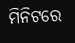ମିନିଟରେ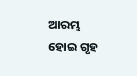ଆରମ୍ଭ ହୋଇ ଗୃହ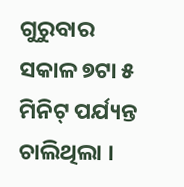ଗୁରୁବାର ସକାଳ ୭ଟା ୫ ମିନିଟ୍ ପର୍ଯ୍ୟନ୍ତ ଚାଲିଥିଲା ।